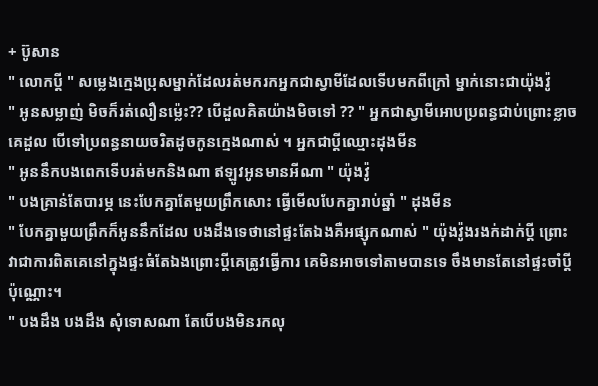+ ប៊ូសាន
" លោកប្តី " សម្លេងក្មេងប្រុសម្នាក់ដែលរត់មករកអ្នកជាស្វាមីដែលទើបមកពីក្រៅ ម្នាក់នោះជាយ៉ុងវ៉ូ
" អូនសម្លាញ់ មិចក៏រត់លឿនម្ល៉េះ?? បើដួលគិតយ៉ាងមិចទៅ ?? " អ្នកជាស្វាមីអោបប្រពន្ធជាប់ព្រោះខ្លាចគេដួល បើទៅប្រពន្ធនាយចរិតដូចកូនក្មេងណាស់ ។ អ្នកជាប្តីឈ្មោះដុងមីន
" អូននឹកបងពេកទើបរត់មកនិងណា ឥឡូវអូនមានអីណា " យ៉ុងវ៉ូ
" បងគ្រាន់តែបារម្ភ នេះបែកគ្នាតែមួយព្រឹកសោះ ធ្វើមើលបែកគ្នារាប់ឆ្នាំ " ដុងមីន
" បែកគ្នាមួយព្រឹកក៏អូននឹកដែល បងដឹងទេថានៅផ្ទះតែឯងគឺអផ្សុកណាស់ " យ៉ុងវ៉ូងរងក់ដាក់ប្តី ព្រោះវាជាការពិតគេនៅក្នុងផ្ទះធំតែឯងព្រោះប្តីគេត្រូវធ្វើការ គេមិនអាចទៅតាមបានទេ ចឹងមានតែនៅផ្ទះចាំប្តីប៉ុណ្ណោះ។
" បងដឹង បងដឹង សុំទោសណា តែបើបងមិនរកលុ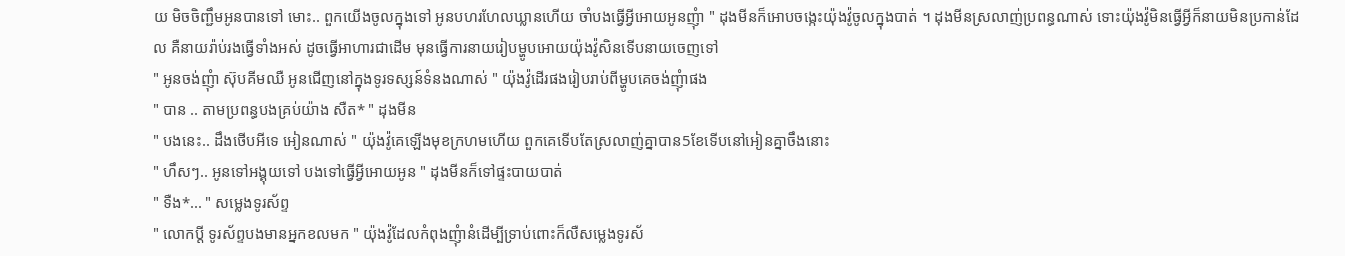យ មិចចិញ្ជឹមអូនបានទៅ មោះ.. ពួកយើងចូលក្នុងទៅ អូនបហរហែលឃ្លានហើយ ចាំបងធ្វើអ្វីអោយអូនញុំា " ដុងមីនក៏អោបចង្កេះយ៉ុងវ៉ូចូលក្នុងបាត់ ។ ដុងមីនស្រលាញ់ប្រពន្ធណាស់ ទោះយ៉ុងវ៉ូមិនធ្វើអ្វីក៏នាយមិនប្រកាន់ដែល គឺនាយរ៉ាប់រងធ្វើទាំងអស់ ដូចធ្វើអាហារជាដើម មុនធ្វើការនាយរៀបម្ហូបអោយយ៉ុងវ៉ូសិនទើបនាយចេញទៅ
" អូនចង់ញុំា ស៊ុបគីមឈឺ អូនជើញនៅក្នុងទូរទស្សន៍ទំនងណាស់ " យ៉ុងវ៉ូដើរផងរៀបរាប់ពីម្ហូបគេចង់ញុំាផង
" បាន .. តាមប្រពន្ធបងគ្រប់យ៉ាង សឺត* " ដុងមីន
" បងនេះ.. ដឹងថើបអីទេ អៀនណាស់ " យ៉ុងវ៉ូគេឡើងមុខក្រហមហើយ ពួកគេទើបតែស្រលាញ់គ្នាបាន5ខែទើបនៅអៀនគ្នាចឹងនោះ
" ហឹសៗ.. អូនទៅអង្គុយទៅ បងទៅធ្វើអ្វីអោយអូន " ដុងមីនក៏ទៅផ្ទះបាយបាត់
" ទឺង*... " សម្លេងទូរស័ព្ទ
" លោកប្តី ទូរស័ព្ទបងមានអ្នកខលមក " យ៉ុងវ៉ូដែលកំពុងញុំានំដើម្បីទ្រាប់ពោះក៏លឺសម្លេងទូរស័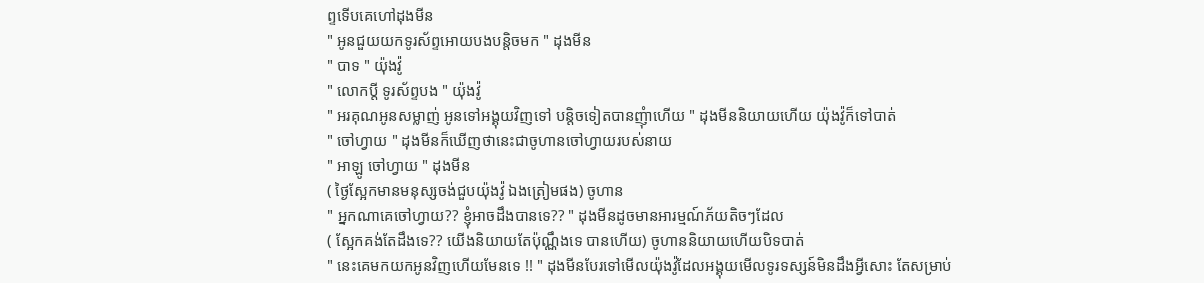ព្ទទើបគេហៅដុងមីន
" អូនជួយយកទូរស័ព្ទអោយបងបន្តិចមក " ដុងមីន
" បាទ " យ៉ុងវ៉ូ
" លោកប្តី ទូរស័ព្ទបង " យ៉ុងវ៉ូ
" អរគុណអូនសម្លាញ់ អូនទៅអង្គុយវិញទៅ បន្តិចទៀតបានញុំាហើយ " ដុងមីននិយាយហើយ យ៉ុងវ៉ូក៏ទៅបាត់
" ចៅហ្វាយ " ដុងមីនក៏ឃើញថានេះជាចូហានចៅហ្វាយរបស់នាយ
" អាឡូ ចៅហ្វាយ " ដុងមីន
( ថ្ងៃស្អែកមានមនុស្សចង់ជួបយ៉ុងវ៉ូ ឯងត្រៀមផង) ចូហាន
" អ្នកណាគេចៅហ្វាយ?? ខ្ញុំអាចដឹងបានទេ?? " ដុងមីនដូចមានអារម្មណ៍ភ័យតិចៗដែល
( ស្អែកគង់តែដឹងទេ?? យើងនិយាយតែប៉ុណ្ណឹងទេ បានហើយ) ចូហាននិយាយហើយបិទបាត់
" នេះគេមកយកអូនវិញហើយមែនទេ !! " ដុងមីនបែរទៅមើលយ៉ុងវ៉ូដែលអង្គុយមើលទូរទស្សន៍មិនដឹងអ្វីសោះ តែសម្រាប់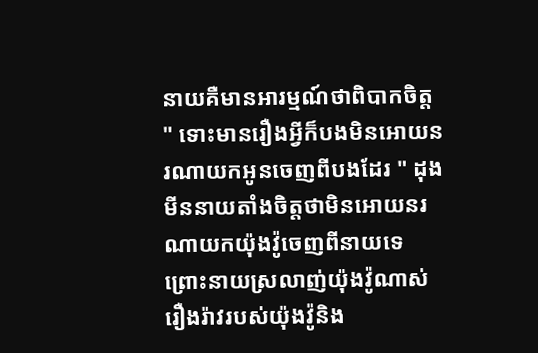នាយគឺមានអារម្មណ៍ថាពិបាកចិត្ត
" ទោះមានរឿងអ្វីក៏បងមិនអោយនរណាយកអូនចេញពីបងដែរ " ដុងមីននាយតាំងចិត្តថាមិនអោយនរណាយកយ៉ុងវ៉ូចេញពីនាយទេ ព្រោះនាយស្រលាញ់យ៉ុងវ៉ូណាស់
រឿងរ៉ាវរបស់យ៉ុងវ៉ូនិង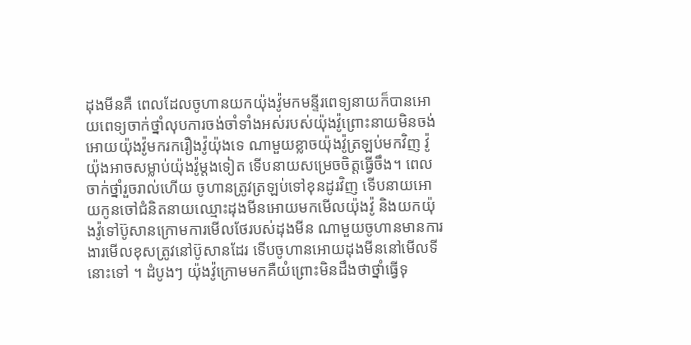ដុងមីនគឺ ពេលដែលចូហានយកយ៉ុងវ៉ូមកមន្ទីរពេទ្យនាយក៏បានអោយពេទ្យចាក់ថ្នាំលុបការចង់ចាំទាំងអស់របស់យ៉ុងវ៉ូព្រោះនាយមិនចង់អោយយ៉ុងវ៉ូមករករឿងវ៉ូយ៉ុងទេ ណាមួយខ្លាចយ៉ុងវ៉ូត្រឡប់មកវិញ វ៉ូយ៉ុងអាចសម្លាប់យ៉ុងវ៉ូម្តងទៀត ទើបនាយសម្រេចចិត្តធ្វើចឹង។ ពេលចាក់ថ្នាំរួចរាល់ហើយ ចូហានត្រូវត្រឡប់ទៅខុនដូរវិញ ទើបនាយអោយកូនចៅជំនិតនាយឈ្មោះដុងមីនអោយមកមើលយ៉ុងវ៉ូ និងយកយ៉ុងវ៉ូទៅប៊ូសានក្រោមការមើលថែរបស់ដុងមីន ណាមួយចូហានមានការងារមើលខុសត្រូវនៅប៊ូសានដែរ ទើបចូហានអោយដុងមីននៅមើលទីនោះទៅ ។ ដំបូងៗ យ៉ុងវ៉ូក្រោមមកគឺយំព្រោះមិនដឹងថាថ្នាំធ្វើទុ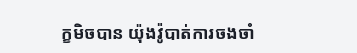ក្ខមិចបាន យ៉ុងវ៉ូបាត់ការចងចាំ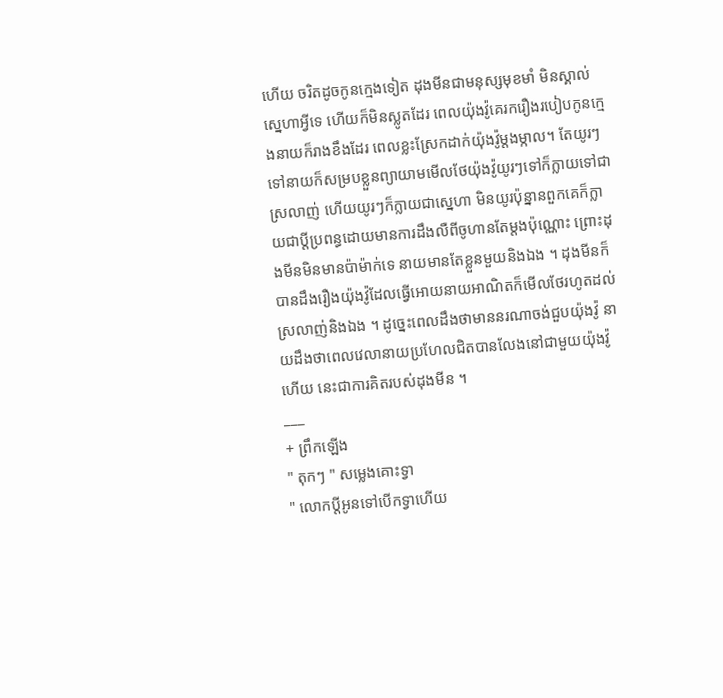ហើយ ចរិតដូចកូនក្មេងទៀត ដុងមីនជាមនុស្សមុខមាំ មិនស្គាល់ស្នេហាអ្វីទេ ហើយក៏មិនស្លូតដែរ ពេលយ៉ុងវ៉ូគេរករឿងរបៀបកូនក្មេងនាយក៏រាងខឹងដែរ ពេលខ្លះស្រែកដាក់យ៉ុងវ៉ូម្តងម្កាល។ តែយូរៗទៅនាយក៏សម្របខ្លួនព្យាយាមមើលថែយ៉ុងវ៉ូយូរៗទៅក៏ក្លាយទៅជាស្រលាញ់ ហើយយូរៗក៏ក្លាយជាស្នេហា មិនយូរប៉ុន្នានពួកគេក៏ក្លាយជាប្តីប្រពន្ធដោយមានការដឹងលឺពីចូហានតែម្តងប៉ុណ្ណោះ ព្រោះដុងមីនមិនមានប៉ាម៉ាក់ទេ នាយមានតែខ្លួនមួយនិងឯង ។ ដុងមីនក៏បានដឹងរឿងយ៉ុងវ៉ូដែលធ្វើអោយនាយអាណិតក៏មើលថែរហូតដល់ស្រលាញ់និងឯង ។ ដូច្នេះពេលដឹងថាមាននរណាចង់ជួបយ៉ុងវ៉ូ នាយដឹងថាពេលវេលានាយប្រហែលជិតបានលែងនៅជាមួយយ៉ុងវ៉ូហើយ នេះជាការគិតរបស់ដុងមីន ។
___
+ ព្រឹកឡើង
" តុកៗ " សម្លេងគោះទ្វា
" លោកប្តីអូនទៅបើកទ្វាហើយ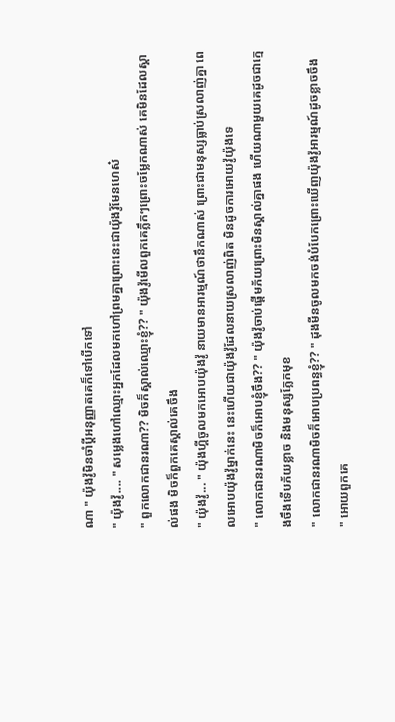ណា " យ៉ុងវ៉ូមិនចាំប្តីអនុញ្ញាតគេក៏ទៅបើកទៅ
" យ៉ុងវ៉ូ.... " សម្លេងហៅឈ្មោះអ្នកដែលមកហៅព្រមគ្នាព្រោះនេះជាយ៉ុងវ៉ូមែនហេស៎
" ពួកលោកជានរណា?? មិចក៏ស្គាល់ឈ្មោះខ្ញុំ?? " យ៉ុងវ៉ូមើលពួកគេភ្លឹកៗព្រោះចម្លែកណាស់ គេមិនដែលស្គាល់ផង មិចក៏ពួកគេស្គាល់គេចឹង
" យ៉ុងវ៉ូ... " យ៉ុងហ្គីចូលមកអោបយ៉ុងវ៉ូ នាយមានអារម្មណ៍ថានឹកណាស់ ព្រោះជាមនុស្សធ្លាប់ស្រលាញ់គ្នា ពេលអោបយ៉ុងវ៉ូម្នាក់នេះ នេះហើយជាយ៉ុងវ៉ូដែលនាយស្រលាញ់ពិត មិនដូចការអោយវ៉ូយ៉ុងទេ
" លោកជានរណាមិចក៏អោបខ្ញុំចឹង?? " យ៉ុងវ៉ូចាប់ផ្តើមភ័យព្រោះមិនស្គាល់គ្នាផង ហើយណាមួយគេដូចជាក្មេងចឹងទើបភ័យខ្លាច និងមនុស្សភ្លែកមុខ
" លោកជានរណាមិចក៏អោបប្រពន្ធខ្ញុំ?? " ដុងមីនចូលមកចង់បំបែកព្រោះឃើញយ៉ុងវ៉ូអារម្មណ៍ដូចខ្លាចចឹង
" អោយពួកគេ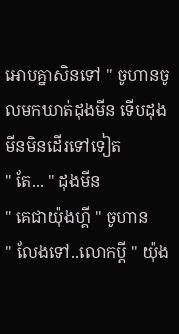អោបគ្នាសិនទៅ " ចូហានចូលមកឃាត់ដុងមីន ទើបដុងមីនមិនដើរទៅទៀត
" តែ... " ដុងមីន
" គេជាយ៉ុងហ្គី " ចូហាន
" លែងទៅ..លោកប្តី " យ៉ុង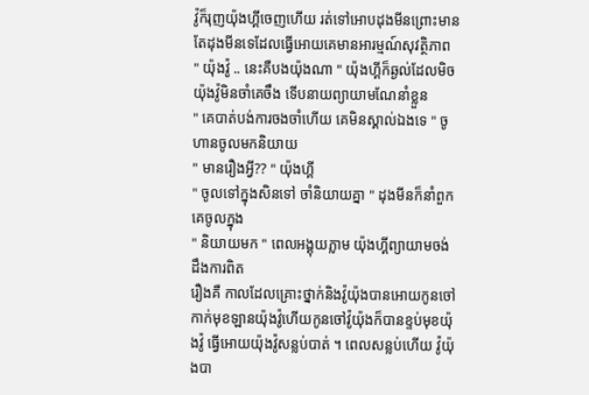វ៉ូក៏រុញយ៉ុងហ្គីចេញហើយ រត់ទៅអោបដុងមីនព្រោះមានតែដុងមីនទេដែលធ្វើអោយគេមានអារម្មណ៍សុវត្ថិភាព
" យ៉ុងវ៉ូ .. នេះគឺបងយ៉ុងណា " យ៉ុងហ្គីក៏ឆ្ងល់ដែលមិចយ៉ុងវ៉ូមិនចាំគេចឹង ទើបនាយព្យាយាមណែនាំខ្លួន
" គេបាត់បង់ការចងចាំហើយ គេមិនស្គាល់ឯងទេ " ចូហានចូលមកនិយាយ
" មានរឿងអ្វី?? " យ៉ុងហ្គី
" ចូលទៅក្នុងសិនទៅ ចាំនិយាយគ្នា " ដុងមីនក៏នាំពួកគេចូលក្នុង
" និយាយមក " ពេលអង្គុយភ្លាម យ៉ុងហ្គីព្យាយាមចង់ដឹងការពិត
រឿងគឺ កាលដែលគ្រោះថ្នាក់និងវ៉ូយ៉ុងបានអោយកូនចៅកាក់មុខឡានយ៉ុងវ៉ូហើយកូនចៅវ៉ូយ៉ុងក៏បានខ្ទប់មុខយ៉ុងវ៉ូ ធ្វើអោយយ៉ុងវ៉ូសន្លប់បាត់ ។ ពេលសន្លប់ហើយ វ៉ូយ៉ុងបា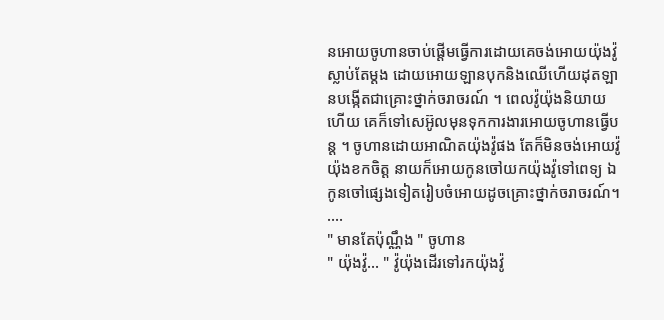នអោយចូហានចាប់ផ្តើមធ្វើការដោយគេចង់អោយយ៉ុងវ៉ូស្លាប់តែម្តង ដោយអោយឡានបុកនិងឈើហើយដុតឡានបង្កើតជាគ្រោះថ្នាក់ចរាចរណ៍ ។ ពេលវ៉ូយ៉ុងនិយាយហើយ គេក៏ទៅសេអ៊ូលមុនទុកការងារអោយចូហានធ្វើបន្ត ។ ចូហានដោយអាណិតយ៉ុងវ៉ូផង តែក៏មិនចង់អោយវ៉ូយ៉ុងខកចិត្ត នាយក៏អោយកូនចៅយកយ៉ុងវ៉ូទៅពេទ្យ ឯកូនចៅផ្សេងទៀតរៀបចំអោយដូចគ្រោះថ្នាក់ចរាចរណ៍។ ....
" មានតែប៉ុណ្ណឹង " ចូហាន
" យ៉ុងវ៉ូ... " វ៉ូយ៉ុងដើរទៅរកយ៉ុងវ៉ូ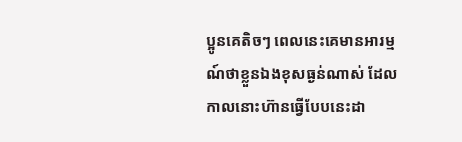ប្អូនគេតិចៗ ពេលនេះគេមានអារម្មណ៍ថាខ្លួនឯងខុសធ្ងន់ណាស់ ដែលកាលនោះហ៊ានធ្វើបែបនេះដា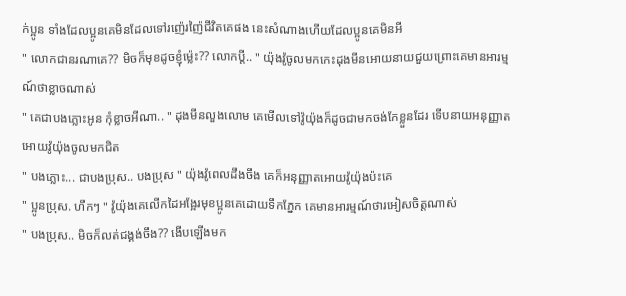ក់ប្អូន ទាំងដែលប្អូនគេមិនដែលទៅរញ៉េរញ៉ៃជីវិតគេផង នេះសំណាងហើយដែលប្អូនគេមិនអី
" លោកជានរណាគេ?? មិចក៏មុខដូចខ្ញុំម្ល៉េះ?? លោកប្តី.. " យ៉ុងវ៉ូចូលមកកេះដុងមីនអោយនាយជួយព្រោះគេមានអារម្មណ៍ថាខ្លាចណាស់
" គេជាបងភ្លោះអូន កុំខ្លាចអីណា.. " ដុងមីនលួងលោម គេមើលទៅវ៉ូយ៉ុងក៏ដូចជាមកចង់កែខ្លួនដែរ ទើបនាយអនុញ្ញាតអោយវ៉ូយ៉ុងចូលមកជិត
" បងភ្លោះ... ជាបងប្រុស.. បងប្រុស " យ៉ុងវ៉ូពេលដឹងចឹង គេក៏អនុញ្ញាតអោយវ៉ូយ៉ុងប៉ះគេ
" ប្អូនប្រុស. ហឹកៗ " វ៉ូយ៉ុងគេលើកដៃអង្អែរមុខប្អូនគេដោយទឹកភ្នែក គេមានអារម្មណ៍ថារអៀសចិត្តណាស់
" បងប្រុស.. មិចក៏លត់ជង្គង់ចឹង?? ងើបឡើងមក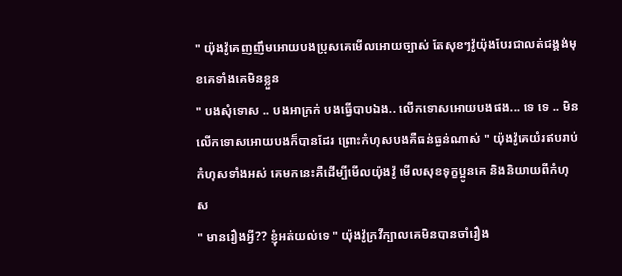" យ៉ុងវ៉ូគេញញឹមអោយបងប្រុសគេមើលអោយច្បាស់ តែសុខៗវ៉ូយ៉ុងបែរជាលត់ជង្គង់មុខគេទាំងគេមិនខ្លួន
" បងសុំទោស .. បងអាក្រក់ បងធ្វើបាបឯង.. លើកទោសអោយបងផង... ទេ ទេ .. មិនលើកទោសអោយបងក៏បានដែរ ព្រោះកំហុសបងគឺធន់ធ្ងន់ណាស់ " យ៉ុងវ៉ូគេយំរឥបរាប់កំហុសទាំងអស់ គេមកនេះគឺដើម្បីមើលយ៉ុងវ៉ូ មើលសុខទុក្ខប្អូនគេ និងនិយាយពីកំហុស
" មានរឿងអ្វី?? ខ្ញុំអត់យល់ទេ " យ៉ុងវ៉ូក្រវីក្បាលគេមិនបានចាំរឿង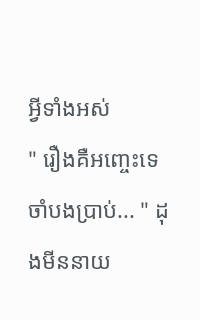អ្វីទាំងអស់
" រឿងគឺអញ្ចេះទេ ចាំបងប្រាប់... " ដុងមីននាយ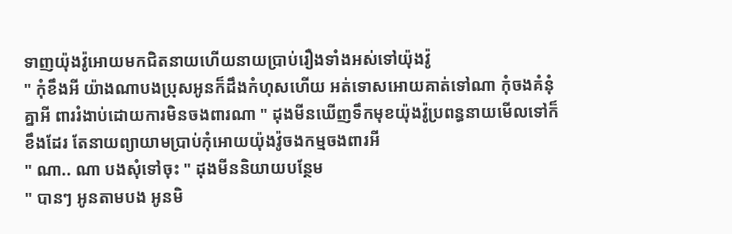ទាញយ៉ុងវ៉ូអោយមកជិតនាយហើយនាយប្រាប់រឿងទាំងអស់ទៅយ៉ុងវ៉ូ
" កុំខឹងអី យ៉ាងណាបងប្រុសអូនក៏ដឹងកំហុសហើយ អត់ទោសអោយគាត់ទៅណា កុំចងគំនុំគ្នាអី ពាររំងាប់ដោយការមិនចងពារណា " ដុងមីនឃើញទឹកមុខយ៉ុងវ៉ូប្រពន្ធនាយមើលទៅក៏ខឹងដែរ តែនាយព្យាយាមប្រាប់កុំអោយយ៉ុងវ៉ូចងកម្មចងពារអី
" ណា.. ណា បងសុំទៅចុះ " ដុងមីននិយាយបន្ថែម
" បានៗ អូនតាមបង អូនមិ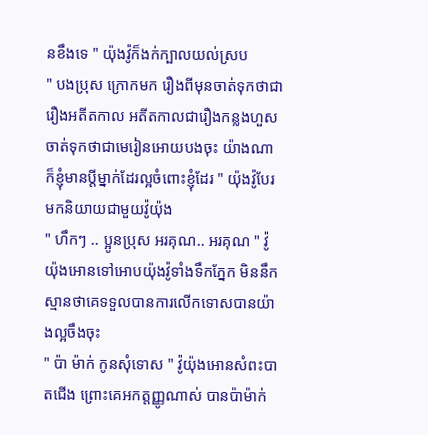នខឹងទេ " យ៉ុងវ៉ូក៏ងក់ក្បាលយល់ស្រប
" បងប្រុស ក្រោកមក រឿងពីមុនចាត់ទុកថាជារឿងអតីតកាល អតីតកាលជារឿងកន្លងហួស ចាត់ទុកថាជាមេរៀនអោយបងចុះ យ៉ាងណាក៏ខ្ញុំមានប្តីម្នាក់ដែរល្អចំពោះខ្ញុំដែរ " យ៉ុងវ៉ូបែរមកនិយាយជាមួយវ៉ូយ៉ុង
" ហឹកៗ .. ប្អូនប្រុស អរគុណ.. អរគុណ " វ៉ូយ៉ុងអោនទៅអោបយ៉ុងវ៉ូទាំងទឹកភ្នែក មិននឹកស្មានថាគេទទួលបានការលើកទោសបានយ៉ាងល្អចឹងចុះ
" ប៉ា ម៉ាក់ កូនសុំទោស " វ៉ូយ៉ុងអោនសំពះបាតជើង ព្រោះគេអកត្តញ្ញូណាស់ បានប៉ាម៉ាក់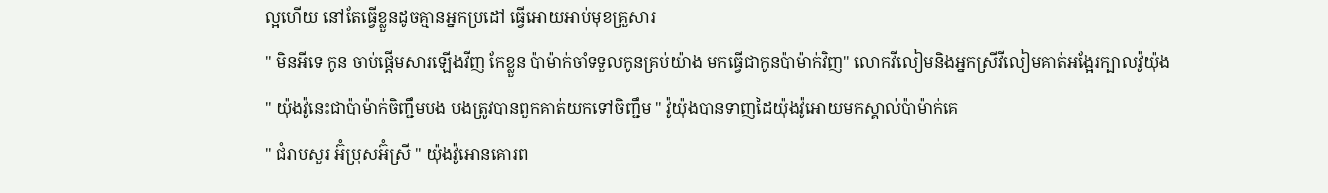ល្អហើយ នៅតែធ្វើខ្លួនដូចគ្មានអ្នកប្រដៅ ធ្វើអោយអាប់មុខគ្រួសារ
" មិនអីទេ កូន ចាប់ផ្តើមសារឡើងវីញ កែខ្លួន ប៉ាម៉ាក់ចាំទទួលកូនគ្រប់យ៉ាង មកធ្វើជាកូនប៉ាម៉ាក់វិញ" លោកវីលៀមនិងអ្នកស្រីវីលៀមគាត់អង្អែរក្បាលវ៉ូយ៉ុង
" យ៉ុងវ៉ូនេះជាប៉ាម៉ាក់ចិញ្ជឹមបង បងត្រូវបានពួកគាត់យកទៅចិញ្ជឹម " វ៉ូយ៉ុងបានទាញដៃយ៉ុងវ៉ូអោយមកស្គាល់ប៉ាម៉ាក់គេ
" ជំរាបសួរ អ៊ំប្រុសអ៊ំស្រី " យ៉ុងវ៉ូអោនគោរព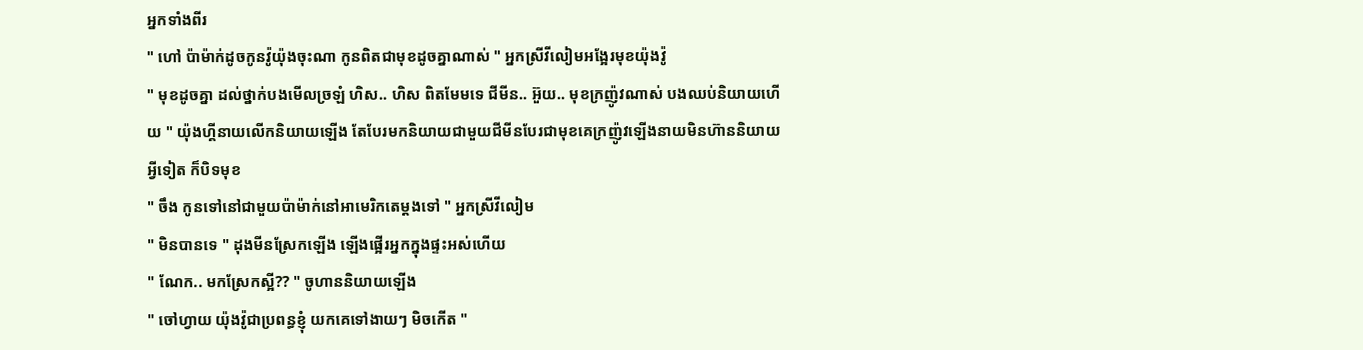អ្នកទាំងពីរ
" ហៅ ប៉ាម៉ាក់ដូចកូនវ៉ូយ៉ុងចុះណា កូនពិតជាមុខដូចគ្នាណាស់ " អ្នកស្រីវីលៀមអង្អែរមុខយ៉ុងវ៉ូ
" មុខដូចគ្នា ដល់ថ្នាក់បងមើលច្រឡំ ហិស.. ហិស ពិតមែមទេ ជីមីន.. អ៊ួយ.. មុខក្រញ៉ូវណាស់ បងឈប់និយាយហើយ " យ៉ុងហ្គីនាយលើកនិយាយឡើង តែបែរមកនិយាយជាមួយជីមីនបែរជាមុខគេក្រញ៉ូវឡើងនាយមិនហ៊ាននិយាយអ្វីទៀត ក៏បិទមុខ
" ចឹង កូនទៅនៅជាមួយប៉ាម៉ាក់នៅអាមេរិកតេម្តងទៅ " អ្នកស្រីវីលៀម
" មិនបានទេ " ដុងមីនស្រែកឡើង ឡើងផ្អើរអ្នកក្នុងផ្ទះអស់ហើយ
" ណែក.. មកស្រែកស្អី?? " ចូហាននិយាយឡើង
" ចៅហ្វាយ យ៉ុងវ៉ូជាប្រពន្ធខ្ញុំ យកគេទៅងាយៗ មិចកើត "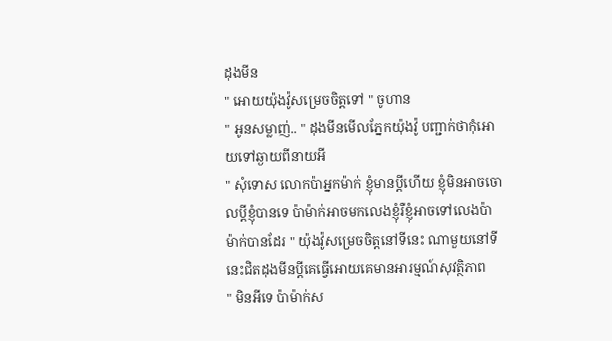ដុងមីន
" អោយយ៉ុងវ៉ូសម្រេចចិត្តទៅ " ចូហាន
" អូនសម្លាញ់.. " ដុងមីនមើលភ្នែកយ៉ុងវ៉ូ បញ្ជាក់ថាកុំអោយទៅឆ្ងាយពីនាយអី
" សុំទោស លោកប៉ាអ្នកម៉ាក់ ខ្ញុំមានប្តីហើយ ខ្ញុំមិនអាចចោលប្តីខ្ញុំបានទេ ប៉ាម៉ាក់អាចមកលេងខ្ញុំរឺខ្ញុំអាចទៅលេងប៉ាម៉ាក់បានដែរ " យ៉ុងវ៉ូសម្រេចចិត្តនៅទីនេះ ណាមួយនៅទីនេះជិតដុងមីនប្តីគេធ្វើអោយគេមានអារម្មណ៍សុវត្ថិភាព
" មិនអីទេ ប៉ាម៉ាក់ស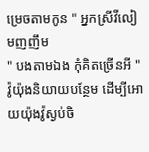ម្រេចតាមកូន " អ្នកស្រីវីលៀមញញឹម
" បងតាមឯង កុំគិតច្រើនអី " វ៉ូយ៉ុងនិយាយបន្ថែម ដើម្បីអោយយ៉ុងវ៉ូស្ងប់ចិ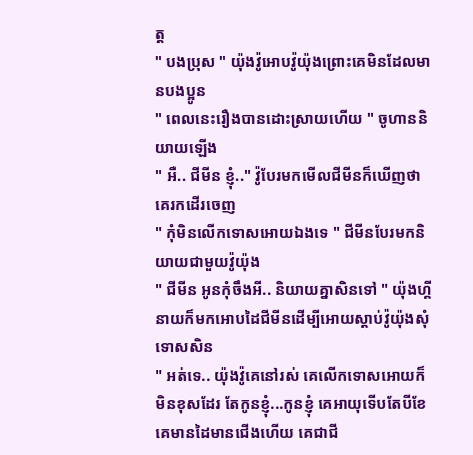ត្ត
" បងប្រុស " យ៉ុងវ៉ូអោបវ៉ូយ៉ុងព្រោះគេមិនដែលមានបងប្អូន
" ពេលនេះរឿងបានដោះស្រាយហើយ " ចូហាននិយាយឡើង
" អឺ.. ជីមីន ខ្ញុំ.." វ៉ូបែរមកមើលជីមីនក៏ឃើញថាគេរកដើរចេញ
" កុំមិនលើកទោសអោយឯងទេ " ជីមីនបែរមកនិយាយជាមួយវ៉ូយ៉ុង
" ជីមីន អូនកុំចឹងអី.. និយាយគ្នាសិនទៅ " យ៉ុងហ្គីនាយក៏មកអោបដៃជីមីនដើម្បីអោយស្តាប់វ៉ូយ៉ុងសុំទោសសិន
" អត់ទេ.. យ៉ុងវ៉ូគេនៅរស់ គេលើកទោសអោយក៏មិនខុសដែរ តែកូនខ្ញុំ...កូនខ្ញុំ គេអាយុទើបតែបីខែ គេមានដៃមានជើងហើយ គេជាជី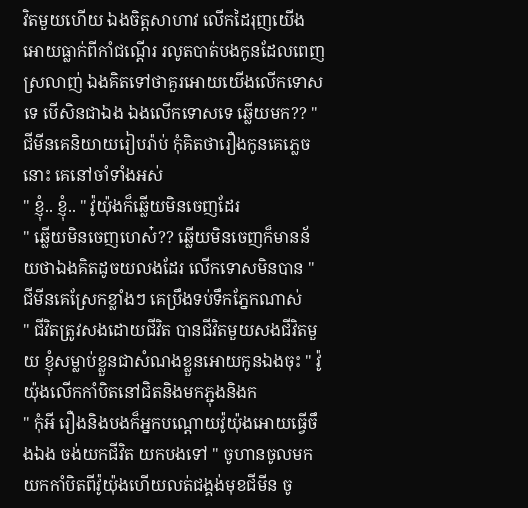វិតមួយហើយ ឯងចិត្តសាហាវ លើកដៃរុញយើងអោយធ្លាក់ពីកាំជណ្តើរ រលូតបាត់បងកូនដែលពេញស្រលាញ់ ឯងគិតទៅថាគួរអោយយើងលើកទោសទេ បើសិនជាឯង ឯងលើកទោសទេ ឆ្លើយមក?? " ជីមីនគេនិយាយរៀបរ៉ាប់ កុំគិតថារឿងកូនគេភ្លេចនោះ គេនៅចាំទាំងអស់
" ខ្ញុំ.. ខ្ញុំ.. " វ៉ូយ៉ុងក៏ឆ្លើយមិនចេញដែរ
" ឆ្លើយមិនចេញហេស៎?? ឆ្លើយមិនចេញក៏មានន័យថាឯងគិតដូចយលងដែរ លើកទោសមិនបាន " ជីមីនគេស្រែកខ្លាំងៗ គេប្រឹងទប់ទឹកភ្នែកណាស់
" ជីវិតត្រូវសងដោយជីវិត បានជីវិតមួយសងជីវិតមួយ ខ្ញុំសម្លាប់ខ្លួនជាសំណងខ្លួនអោយកូនឯងចុះ " វ៉ូយ៉ុងលើកកាំបិតនៅជិតនិងមកភ្ជុងនិងក
" កុំអី រឿងនិងបងក៏អ្នកបណ្តោយវ៉ូយ៉ុងអោយធ្វើចឹងឯង ចង់យកជីវិត យកបងទៅ " ចូហានចូលមកយកកាំបិតពីវ៉ូយ៉ុងហើយលត់ជង្គង់មុខជីមីន ចូ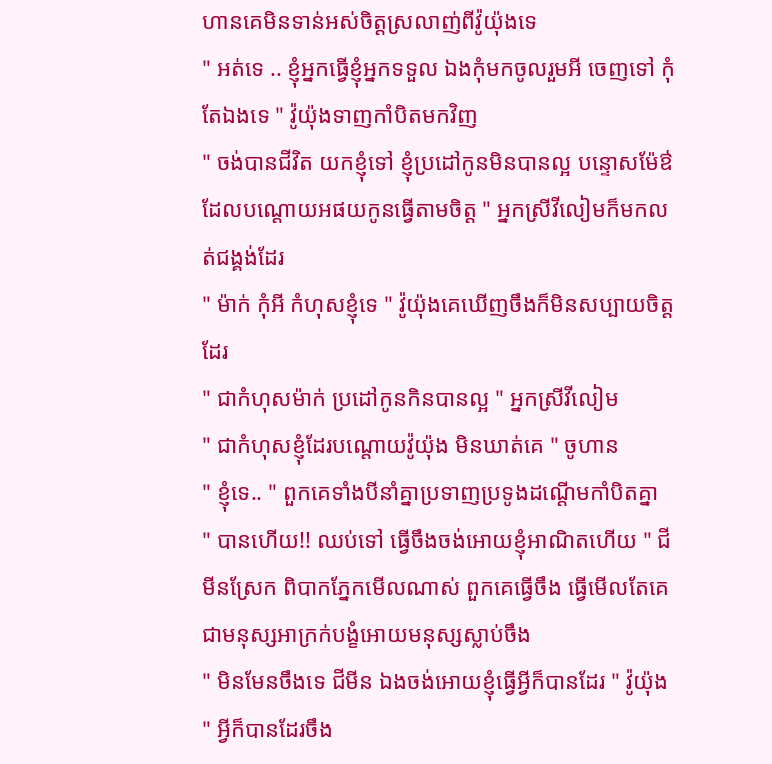ហានគេមិនទាន់អស់ចិត្តស្រលាញ់ពីវ៉ូយ៉ុងទេ
" អត់ទេ .. ខ្ញុំអ្នកធ្វើខ្ញុំអ្នកទទួល ឯងកុំមកចូលរួមអី ចេញទៅ កុំតែឯងទេ " វ៉ូយ៉ុងទាញកាំបិតមកវិញ
" ចង់បានជីវិត យកខ្ញុំទៅ ខ្ញុំប្រដៅកូនមិនបានល្អ បន្ទោសម៉ែឳដែលបណ្តោយអផយកូនធ្វើតាមចិត្ត " អ្នកស្រីវីលៀមក៏មកលត់ជង្គង់ដែរ
" ម៉ាក់ កុំអី កំហុសខ្ញុំទេ " វ៉ូយ៉ុងគេឃើញចឹងក៏មិនសប្បាយចិត្តដែរ
" ជាកំហុសម៉ាក់ ប្រដៅកូនកិនបានល្អ " អ្នកស្រីវីលៀម
" ជាកំហុសខ្ញុំដែរបណ្តោយវ៉ូយ៉ុង មិនឃាត់គេ " ចូហាន
" ខ្ញុំទេ.. " ពួកគេទាំងបីនាំគ្នាប្រទាញប្រទូងដណ្តើមកាំបិតគ្នា
" បានហើយ!! ឈប់ទៅ ធ្វើចឹងចង់អោយខ្ញុំអាណិតហើយ " ជីមីនស្រែក ពិបាកភ្នែកមើលណាស់ ពួកគេធ្វើចឹង ធ្វើមើលតែគេជាមនុស្សអាក្រក់បង្ខំអោយមនុស្សស្លាប់ចឹង
" មិនមែនចឹងទេ ជីមីន ឯងចង់អោយខ្ញុំធ្វើអ្វីក៏បានដែរ " វ៉ូយ៉ុង
" អ្វីក៏បានដែរចឹង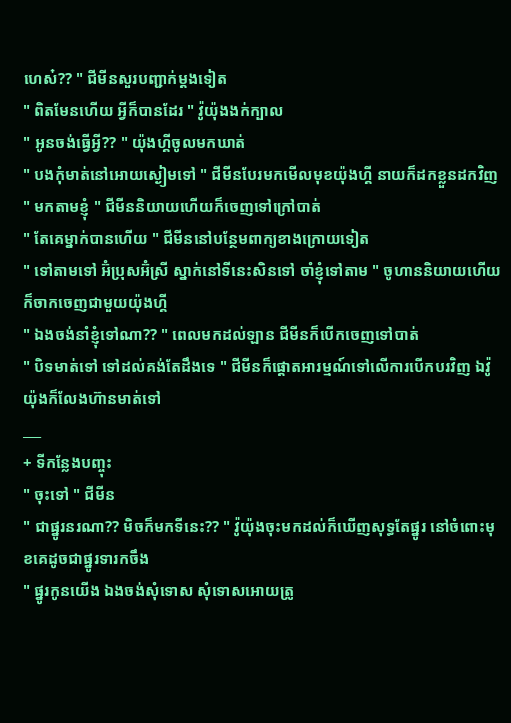ហេស៎?? " ជីមីនសួរបញ្ជាក់ម្តងទៀត
" ពិតមែនហើយ អ្វីក៏បានដែរ " វ៉ូយ៉ុងងក់ក្បាល
" អូនចង់ធ្វើអ្វី?? " យ៉ុងហ្គីចូលមកឃាត់
" បងកុំមាត់នៅអោយស្ងៀមទៅ " ជីមីនបែរមកមើលមុខយ៉ុងហ្គី នាយក៏ដកខ្លួនដកវិញ
" មកតាមខ្ញុំ " ជីមីននិយាយហើយក៏ចេញទៅក្រៅបាត់
" តែគេម្នាក់បានហើយ " ជីមីននៅបន្ថែមពាក្យខាងក្រោយទៀត
" ទៅតាមទៅ អ៊ំប្រុសអ៊ំស្រី ស្នាក់នៅទីនេះសិនទៅ ចាំខ្ញុំទៅតាម " ចូហាននិយាយហើយ ក៏ចាកចេញជាមួយយ៉ុងហ្គី
" ឯងចង់នាំខ្ញុំទៅណា?? " ពេលមកដល់ឡាន ជីមីនក៏បើកចេញទៅបាត់
" បិទមាត់ទៅ ទៅដល់គង់តែដឹងទេ " ជីមីនក៏ផ្តោតអារម្មណ៍ទៅលើការបើកបរវិញ ឯវ៉ូយ៉ុងក៏លែងហ៊ានមាត់ទៅ
___
+ ទីកន្លែងបញ្ចុះ
" ចុះទៅ " ជីមីន
" ជាផ្នូរនរណា?? មិចក៏មកទីនេះ?? " វ៉ូយ៉ុងចុះមកដល់ក៏ឃើញសុទ្ធតែផ្នូរ នៅចំពោះមុខគេដូចជាផ្នូរទារកចឹង
" ផ្នូរកូនយើង ឯងចង់សុំទោស សុំទោសអោយត្រូ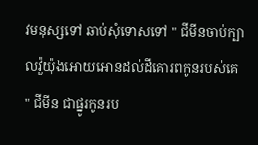វមនុស្សទៅ ឆាប់សុំទោសទៅ " ជីមីនចាប់ក្បាលវ៉ួយ៉ុងអោយអោនដល់ដីគោរពកូនរបស់គេ
" ជីមីន ជាផ្នូរកូនរប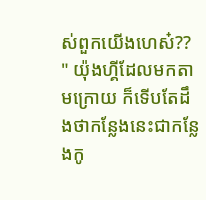ស់ពួកយើងហេស៎?? " យ៉ុងហ្គីដែលមកតាមក្រោយ ក៏ទើបតែដឹងថាកន្លែងនេះជាកន្លែងកូ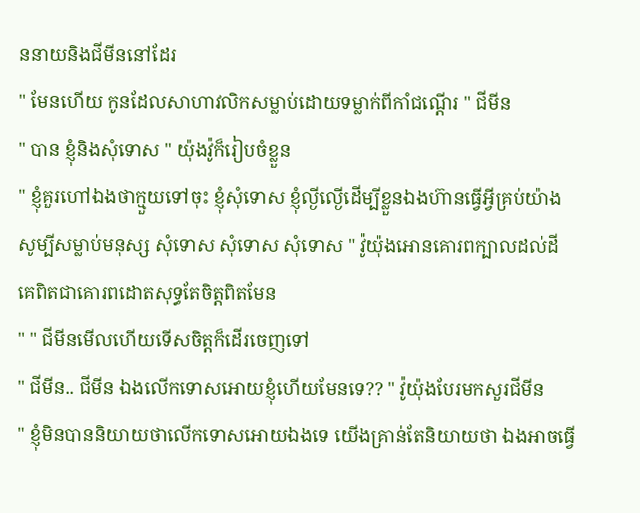ននាយនិងជីមីននៅដែរ
" មែនហើយ កូនដែលសាហាវលិកសម្លាប់ដោយទម្លាក់ពីកាំជណ្តើរ " ជីមីន
" បាន ខ្ញុំនិងសុំទោស " យ៉ុងវ៉ូក៏រៀបចំខ្លួន
" ខ្ញុំគួរហៅឯងថាក្មួយទៅចុះ ខ្ញុំសុំទោស ខ្ញុំល្ងីល្ងើដើម្បីខ្លួនឯងហ៊ានធ្វើអ្វីគ្រប់យ៉ាង សូម្បីសម្លាប់មនុស្ស សុំទោស សុំទោស សុំទោស " វ៉ូយ៉ុងអោនគោរពក្បាលដល់ដី គេពិតជាគោរពដោតសុទ្ធតែចិត្តពិតមែន
" " ជីមីនមើលហើយទើសចិត្តក៏ដើរចេញទៅ
" ជីមីន.. ជីមីន ឯងលើកទោសអោយខ្ញុំហើយមែនទេ?? " វ៉ូយ៉ុងបែរមកសួរជីមីន
" ខ្ញុំមិនបាននិយាយថាលើកទោសអោយឯងទេ យើងគ្រាន់តែនិយាយថា ឯងអាចធ្វើ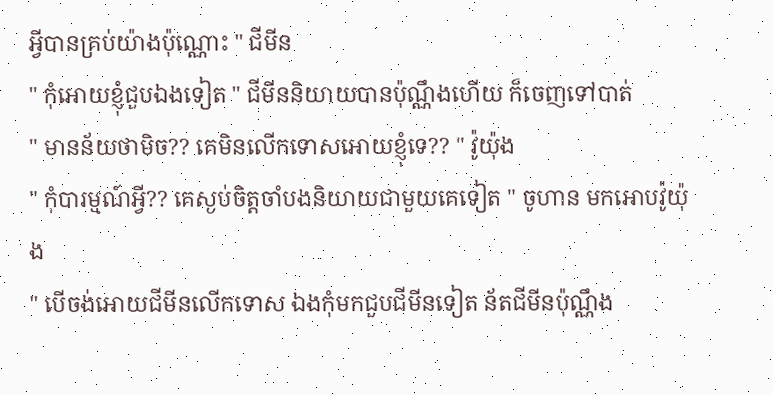អ្វីបានគ្រប់យ៉ាងប៉ុណ្ណោះ " ជីមីន
" កុំអោយខ្ញុំជួបឯងទៀត " ជីមីននិយាយបានប៉ុណ្ណឹងហើយ ក៏ចេញទៅបាត់
" មានន័យថាមិច?? គេមិនលើកទោសអោយខ្ញុំទេ?? " វ៉ូយ៉ុង
" កុំបារម្មណ៍អ្វី?? គេស្ងប់ចិត្តចាំបងនិយាយជាមួយគេទៀត " ចូហាន មកអោបវ៉ូយ៉ុង
" បើចង់អោយជីមីនលើកទោស ឯងកុំមកជួបជីមីនទៀត ន័តជីមីនប៉ុណ្ណឹង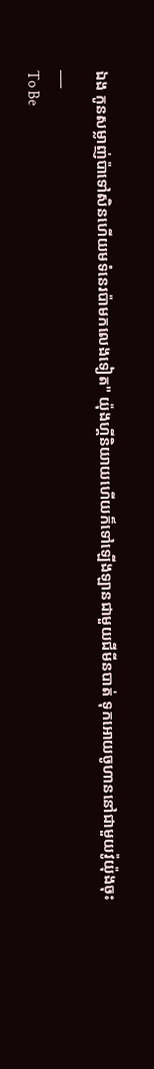ឯង កូនសម្លាញ់ប៉ាទៅសិនហើយមទំនេរប៉ាមកលេងទៀត" យ៉ុងហ្គីនិយាយហើយក៏ទៅឡើងឡានជាមួយជីមីនបាត់ ទុកអោយចូហាននៅជាមួយវ៉ូយ៉ុងចុះ
___
To Be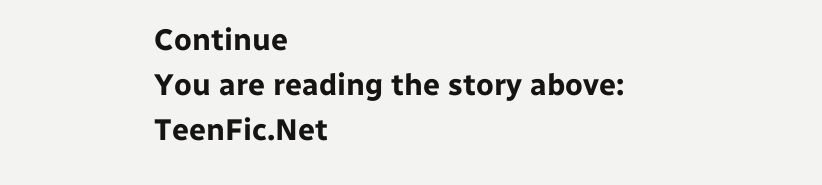Continue
You are reading the story above: TeenFic.Net